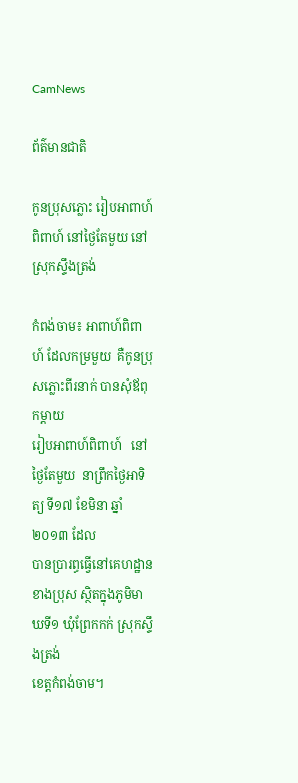CamNews

ព័ត៌មានជាតិ

កូនប្រុសភ្លោះ រៀបអាពាហ៍ពិពាហ៍ នៅថ្ងៃតែមួយ នៅស្រុកស្ទឹងត្រង់

កំពង់ចាម៖ អាពាហ៍ពិពាហ៍ ដែលកម្រមួយ  គឺកូនប្រុសភ្លោះពីរនាក់ បានសុំឪពុកម្តាយ
រៀបអាពាហ៍ពិពាហ៍   នៅថ្ងៃតែមួយ  នាព្រឹកថ្ងៃអាទិត្យ ទី១៧ ខែមិនា ឆ្នាំ២០១៣ ដែល
បានប្រារព្ធធ្វើនៅគេហដ្ឋានខាងប្រុស ស្ថិតក្នុងភូមិមាឃទី១ ឃុំព្រែកកក់ ស្រុកស្ទឹងត្រង់
ខេត្តកំពង់ចាម។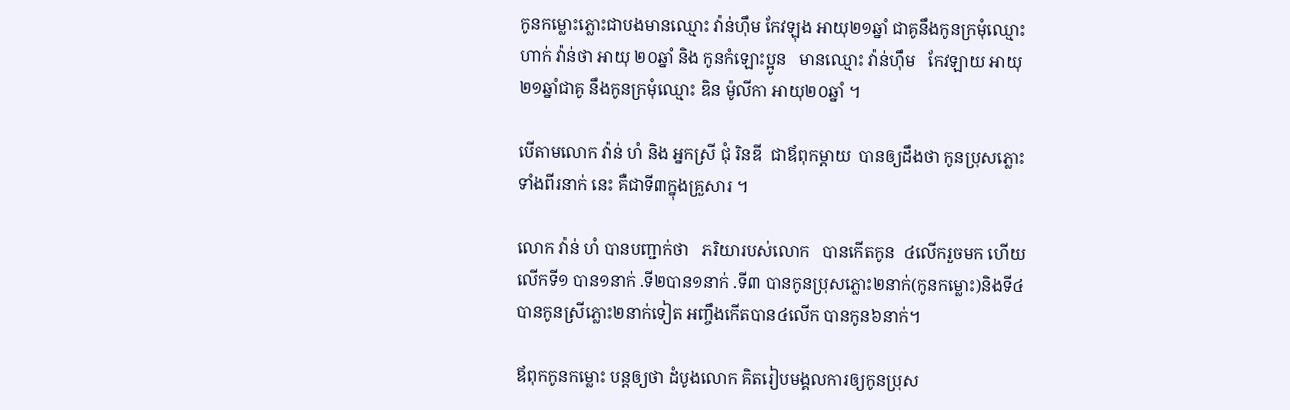កូនកម្លោះភ្លោះជាបងមានឈ្មោះ វ៉ាន់ហ៊ឹម កែវឡុង អាយុ២១ឆ្នាំ ជាគូនឹងកូនក្រមុំឈ្មោះ
ហាក់ វ៉ាន់ថា អាយុ ២០ឆ្នាំ និង កូនកំឡោះប្អូន   មានឈ្មោះ វ៉ាន់ហ៊ឹម   កែវឡាយ អាយុ
២១ឆ្នាំជាគូ នឹងកូនក្រមុំឈ្មោះ ឌិន ម៉ូលីកា អាយុ២០ឆ្នាំ ។

បើតាមលោក វ៉ាន់ ហំ និង អ្នកស្រី ជុំ រិនឌី  ជាឪពុកម្តាយ  បានឲ្យដឹងថា កូនប្រុសភ្លោះ
ទាំងពីរនាក់ នេះ គឺជាទី៣ក្នុងគ្រួសារ ។

លោក វ៉ាន់ ហំ បានបញ្ជាក់ថា   ភរិយារបស់លោក   បានកើតកូន  ៤លើករួចមក ហើយ
លើកទី១ បាន១នាក់ .ទី២បាន១នាក់ .ទី៣ បានកូនប្រុសភ្លោះ២នាក់(កូនកម្លោះ)និងទី៤
បានកូនស្រីភ្លោះ២នាក់ទៀត អញ្ចឹងកើតបាន៤លើក បានកូន៦នាក់។

ឪពុកកូនកម្លោះ បន្តឲ្យថា ដំបូងលោក គិតរៀបមង្គលការឲ្យកូនប្រុស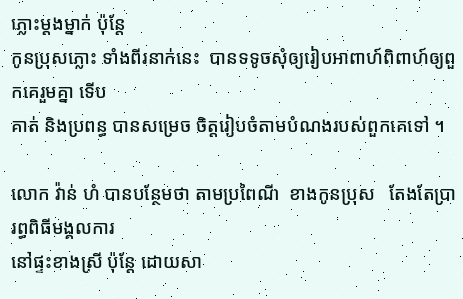ភ្លោះម្តងម្នាក់ ប៉ុន្តែ
កូនប្រុសភ្លោះ ទាំងពីរនាក់នេះ  បានទទូចសុំឲ្យរៀបអាពាហ៍ពិពាហ៍ឲ្យពួកគេរួមគ្នា ទើប
គាត់ និងប្រពន្ធ បានសម្រេច ចិត្តរៀបចំតាមបំណងរបស់ពួកគេទៅ ។

លោក វ៉ាន់ ហំ បានបន្ថែមថា តាមប្រពៃណី  ខាងកូនប្រុស   តែងតែប្រារព្ធពិធីមង្គលការ
នៅផ្ទះខាងស្រី ប៉ុន្តែ ដោយសា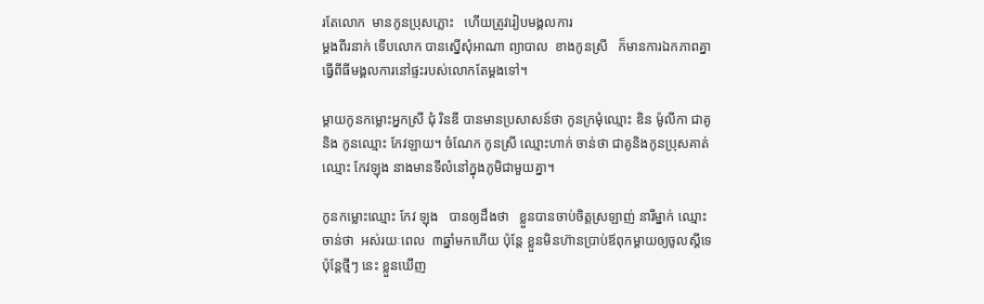រតែលោក  មានកូនប្រុសភ្លោះ   ហើយត្រូវរៀបមង្គលការ
ម្តងពីរនាក់ ទើបលោក បានស្នើសុំអាណា ព្យាបាល  ខាងកូនស្រី   ក៏មានការឯកភាពគ្នា
ធ្វើពីធីមង្គលការនៅផ្ទះរបស់លោកតែម្តងទៅ។

ម្តាយកូនកម្លោះអ្នកស្រី ជុំ រិនឌី បានមានប្រសាសន៍ថា កូនក្រមុំឈ្មោះ ឌិន ម៉ូលីកា ជាគូ
និង កូនឈ្មោះ កែវឡាយ។ ចំណែក កូនស្រី ឈ្មោះហាក់ ចាន់ថា ជាគូនិងកូនប្រុសគាត់
ឈ្មោះ កែវឡុង នាងមានទីលំនៅក្នុងភូមិជាមួយគ្នា។

កូនកម្លោះឈ្មោះ កែវ ឡុង   បានឲ្យដឹងថា   ខ្លួនបានចាប់ចិត្តស្រឡាញ់ នារីម្នាក់ ឈ្មោះ
ចាន់ថា  អស់រយៈពេល  ៣ឆ្នាំមកហើយ ប៉ុន្តែ ខ្លួនមិនហ៊ានប្រាប់ឪពុកម្តាយឲ្យចូលស្តីទេ
ប៉ុន្តែថ្មីៗ នេះ ខ្លួនឃើញ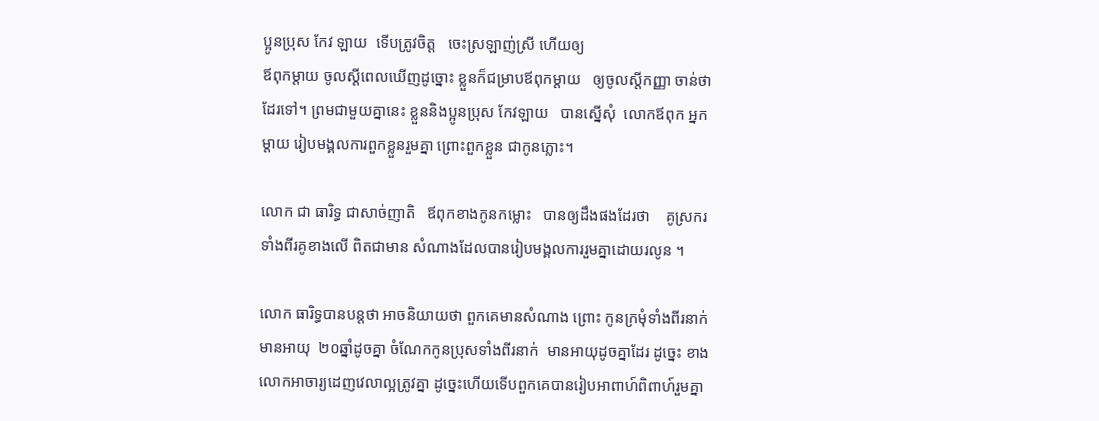ប្អូនប្រុស កែវ ឡាយ  ទើបត្រូវចិត្ត   ចេះស្រឡាញ់ស្រី ហើយឲ្យ
ឪពុកម្តាយ ចូលស្តីពេលឃើញដូច្នោះ ខ្លួនក៏ជម្រាបឪពុកម្តាយ   ឲ្យចូលស្តីកញ្ញា ចាន់ថា
ដែរទៅ។ ព្រមជាមួយគ្នានេះ ខ្លួននិងប្អូនប្រុស កែវឡាយ   បានស្នើសុំ  លោកឪពុក អ្នក
ម្តាយ រៀបមង្គលការពួកខ្លួនរួមគ្នា ព្រោះពួកខ្លួន ជាកូនភ្លោះ។

លោក ជា ធារិទ្ធ ជាសាច់ញាតិ   ឪពុកខាងកូនកម្លោះ   បានឲ្យដឹងផងដែរថា    គូស្រករ
ទាំងពីរគូខាងលើ ពិតជាមាន សំណាងដែលបានរៀបមង្គលការរួមគ្នាដោយរលូន ។

លោក ធារិទ្ធបានបន្តថា អាចនិយាយថា ពួកគេមានសំណាង ព្រោះ កូនក្រមុំទាំងពីរនាក់
មានអាយុ  ២០ឆ្នាំដូចគ្នា ចំណែកកូនប្រុសទាំងពីរនាក់  មានអាយុដូចគ្នាដែរ ដូច្នេះ ខាង
លោកអាចារ្យដេញវេលាល្អត្រូវគ្នា ដូច្នេះហើយទើបពួកគេបានរៀបអាពាហ៍ពិពាហ៍រួមគ្នា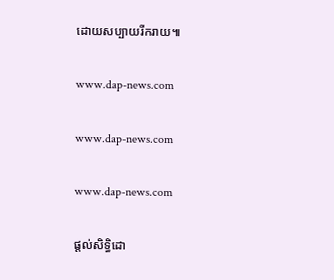ដោយសប្បាយរីករាយ៕

www.dap-news.com

www.dap-news.com

www.dap-news.com

ផ្តល់សិទ្ធិដោ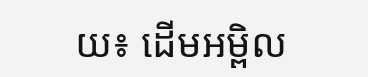យ៖ ដើមអម្ពិល